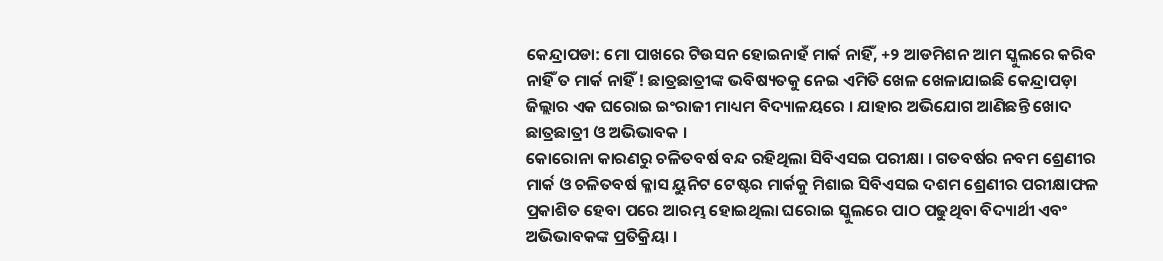କେନ୍ଦ୍ରାପଡା: ମୋ ପାଖରେ ଟିଉସନ ହୋଇନାହଁ ମାର୍କ ନାହିଁ, +୨ ଆଡମିଶନ ଆମ ସ୍କୁଲରେ କରିବ ନାହିଁ ତ ମାର୍କ ନାହିଁ ! ଛାତ୍ରଛାତ୍ରୀଙ୍କ ଭବିଷ୍ୟତକୁ ନେଇ ଏମିତି ଖେଳ ଖେଳାଯାଇଛି କେନ୍ଦ୍ରାପଡ଼ା ଜିଲ୍ଲାର ଏକ ଘରୋଇ ଇଂରାଜୀ ମାଧ୍ୟମ ବିଦ୍ୟାଳୟରେ । ଯାହାର ଅଭିଯୋଗ ଆଣିଛନ୍ତି ଖୋଦ ଛାତ୍ରଛାତ୍ରୀ ଓ ଅଭିଭାବକ ।
କୋରୋନା କାରଣରୁ ଚଳିତବର୍ଷ ବନ୍ଦ ରହିଥିଲା ସିବିଏସଇ ପରୀକ୍ଷା । ଗତବର୍ଷର ନବମ ଶ୍ରେଣୀର ମାର୍କ ଓ ଚଳିତବର୍ଷ କ୍ଳାସ ୟୁନିଟ ଟେଷ୍ଟର ମାର୍କକୁ ମିଶାଇ ସିବିଏସଇ ଦଶମ ଶ୍ରେଣୀର ପରୀକ୍ଷାଫଳ ପ୍ରକାଶିତ ହେବା ପରେ ଆରମ୍ଭ ହୋଇଥିଲା ଘରୋଇ ସ୍କୁଲରେ ପାଠ ପଢୁଥିବା ବିଦ୍ୟାର୍ଥୀ ଏବଂ ଅଭିଭାବକଙ୍କ ପ୍ରତିକ୍ରିୟା ।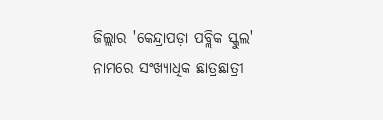ଜିଲ୍ଲାର 'କେନ୍ଦ୍ରାପଡ଼ା ପବ୍ଲିକ ସ୍କୁଲ' ନାମରେ ସଂଖ୍ୟାଧିକ ଛାତ୍ରଛାତ୍ରୀ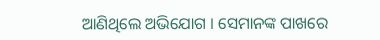ଆଣିଥିଲେ ଅଭିଯୋଗ । ସେମାନଙ୍କ ପାଖରେ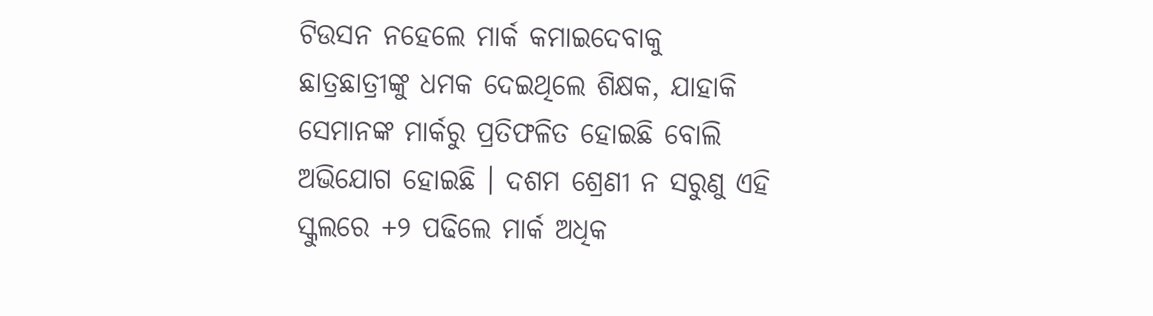ଟିଉସନ ନହେଲେ ମାର୍କ କମାଇଦେବାକୁ ଛାତ୍ରଛାତ୍ରୀଙ୍କୁ ଧମକ ଦେଇଥିଲେ ଶିକ୍ଷକ, ଯାହାକି ସେମାନଙ୍କ ମାର୍କରୁ ପ୍ରତିଫଳିତ ହୋଇଛି ବୋଲି ଅଭିଯୋଗ ହୋଇଛି । ଦଶମ ଶ୍ରେଣୀ ନ ସରୁଣୁ ଏହି ସ୍କୁଲରେ +୨ ପଢିଲେ ମାର୍କ ଅଧିକ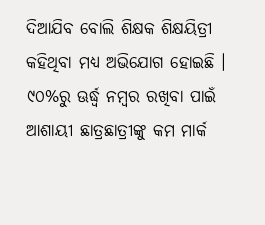ଦିଆଯିବ ବୋଲି ଶିକ୍ଷକ ଶିକ୍ଷୟିତ୍ରୀ କହିଥିବା ମଧ୍ୟ ଅଭିଯୋଗ ହୋଇଛି । ୯୦%ରୁ ଊର୍ଦ୍ଧ୍ବ ନମ୍ବର ରଖିବା ପାଇଁ ଆଶାୟୀ ଛାତ୍ରଛାତ୍ରୀଙ୍କୁ କମ ମାର୍କ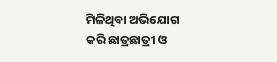ମିଳିଥିବା ଅଭିଯୋଗ କରି ଛାତ୍ରଛାତ୍ରୀ ଓ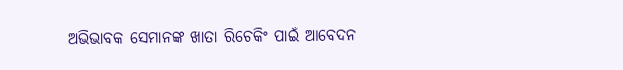ଅଭିଭାବକ ସେମାନଙ୍କ ଖାତା ରିଚେକିଂ ପାଇଁ ଆବେଦନ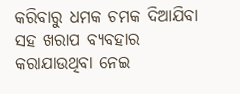କରିବାରୁ ଧମକ ଚମକ ଦିଆଯିବା ସହ ଖରାପ ବ୍ୟବହାର କରାଯାଉଥିବା ନେଇ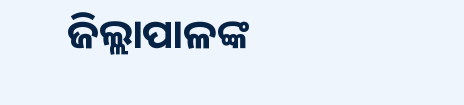ଜିଲ୍ଲାପାଳଙ୍କ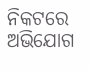ନିକଟରେ ଅଭିଯୋଗ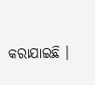କରାଯାଇଛି ।